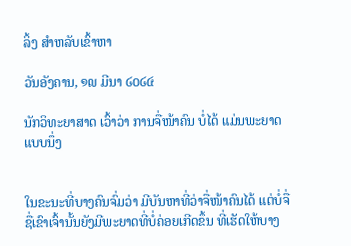ລິ້ງ ສຳຫລັບເຂົ້າຫາ

ວັນອັງຄານ, ໑໙ ມີນາ ໒໐໒໔

ນັກວິທະຍາສາດ ເວົ້າວ່າ ການຈື່ໜ້າຄົນ ບໍ່ໄດ້ ແມ່ນພະຍາດ ແບບນຶ່ງ


ໃນຂະນະທີ່ບາງຄົນຈົ່ມວ່າ ມີບັນຫາທີ່ວ່າຈື່ໜ້າຄົນໄດ້ ແຕ່ບໍ່ຈື່ຊື່ເຂົາເຈົ້ານັ້ນຍັງມີພະຍາດທີ່ບໍ່ຄ່ອຍເກີດຂຶ້ນ ທີ່ເຮັດໃຫ້ບາງ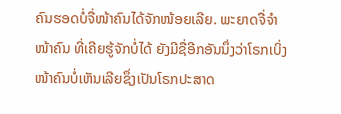ຄົນຮອດບໍ່ຈື່ໜ້າຄົນໄດ້ຈັກໜ້ອຍເລີຍ. ພະຍາດຈື່ຈໍາໜ້າຄົນ ທີ່ເຄີຍຮູ້ຈັກບໍ່ໄດ້ ຍັງມີຊື່ອີກອັນນຶ່ງວ່າໂຣກເບິ່ງໜ້າຄົນບໍ່ເຫັນເລີຍຊຶ່ງເປັນໂຣກປະສາດ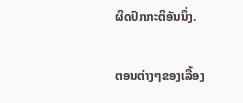ຜິດປົກກະຕິອັນນຶ່ງ.

ຕອນຕ່າງໆຂອງເລື້ອງ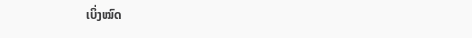ເບິ່ງໝົດ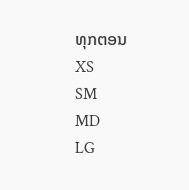ທຸກຕອນ
XS
SM
MD
LG